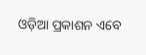ଓଡ଼ିଆ ପ୍ରକାଶନ ଏବେ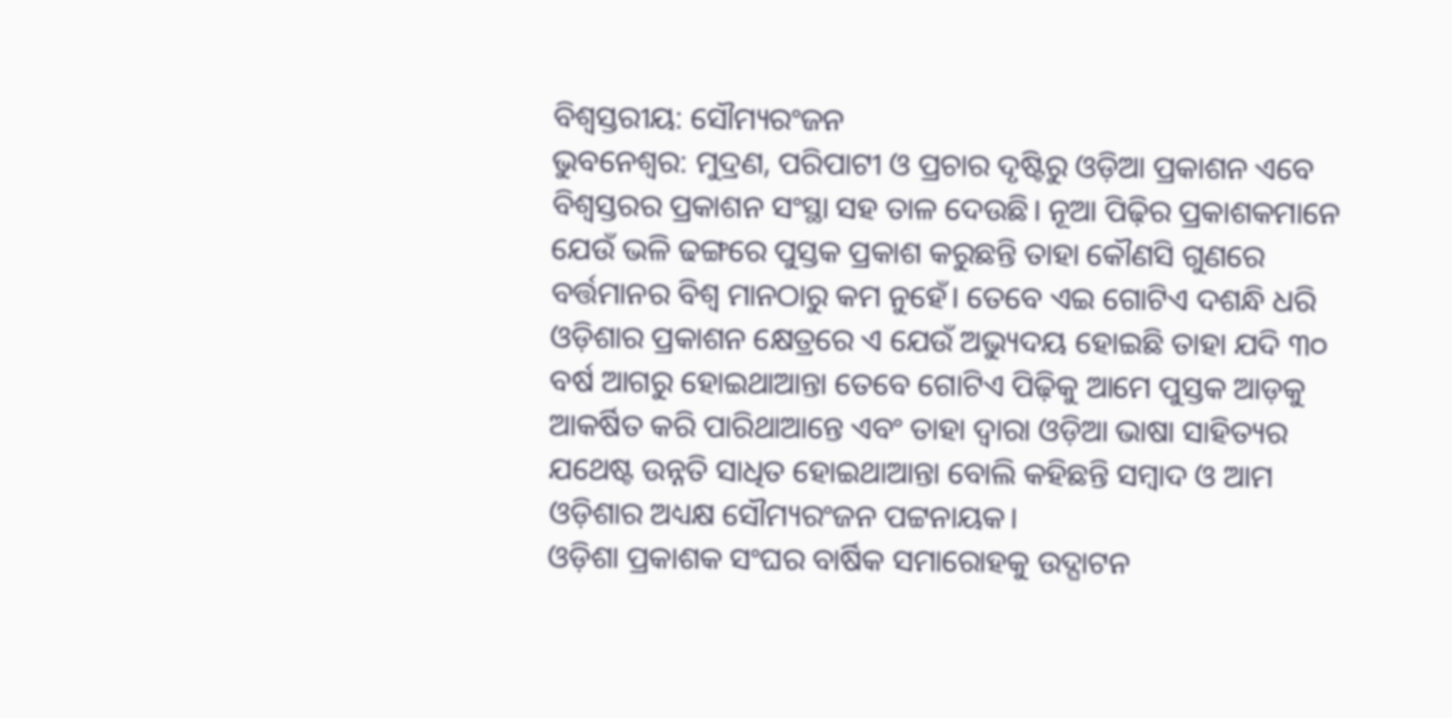ବିଶ୍ବସ୍ତରୀୟ: ସୌମ୍ୟରଂଜନ
ଭୁବନେଶ୍ବର: ମୁଦ୍ରଣ, ପରିପାଟୀ ଓ ପ୍ରଚାର ଦୃଷ୍ଟିରୁ ଓଡ଼ିଆ ପ୍ରକାଶନ ଏବେ ବିଶ୍ବସ୍ତରର ପ୍ରକାଶନ ସଂସ୍ଥା ସହ ତାଳ ଦେଉଛି। ନୂଆ ପିଢ଼ିର ପ୍ରକାଶକମାନେ ଯେଉଁ ଭଳି ଢଙ୍ଗରେ ପୁସ୍ତକ ପ୍ରକାଶ କରୁଛନ୍ତି ତାହା କୌଣସି ଗୁଣରେ ବର୍ତ୍ତମାନର ବିଶ୍ବ ମାନଠାରୁ କମ ନୁହେଁ। ତେବେ ଏଇ ଗୋଟିଏ ଦଶନ୍ଧି ଧରି ଓଡ଼ିଶାର ପ୍ରକାଶନ କ୍ଷେତ୍ରରେ ଏ ଯେଉଁ ଅଭ୍ୟୁଦୟ ହୋଇଛି ତାହା ଯଦି ୩୦ ବର୍ଷ ଆଗରୁ ହୋଇଥାଆନ୍ତା ତେବେ ଗୋଟିଏ ପିଢ଼ିକୁ ଆମେ ପୁସ୍ତକ ଆଡ଼କୁ ଆକର୍ଷିତ କରି ପାରିଥାଆନ୍ତେ ଏବଂ ତାହା ଦ୍ବାରା ଓଡ଼ିଆ ଭାଷା ସାହିତ୍ୟର ଯଥେଷ୍ଟ ଉନ୍ନତି ସାଧିତ ହୋଇଥାଆନ୍ତା ବୋଲି କହିଛନ୍ତି ସମ୍ବାଦ ଓ ଆମ ଓଡ଼ିଶାର ଅଧ୍ୟକ୍ଷ ସୌମ୍ୟରଂଜନ ପଟ୍ଟନାୟକ।
ଓଡ଼ିଶା ପ୍ରକାଶକ ସଂଘର ବାର୍ଷିକ ସମାରୋହକୁ ଉଦ୍ଘାଟନ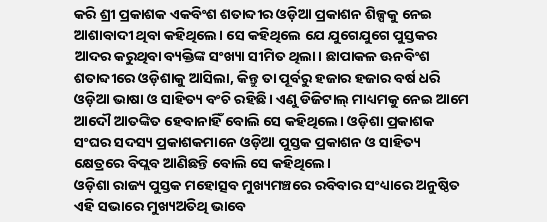କରି ଶ୍ରୀ ପ୍ରକାଶକ ଏକବିଂଶ ଶତାବ୍ଦୀର ଓଡ଼ିଆ ପ୍ରକାଶନ ଶିଳ୍ପକୁ ନେଇ ଆଶାବାଦୀ ଥିବା କହିଥିଲେ। ସେ କହିଥିଲେ ଯେ ଯୁଗେଯୁଗେ ପୁସ୍ତକର ଆଦର କରୁଥିବା ବ୍ୟକ୍ତିଙ୍କ ସଂଖ୍ୟା ସୀମିତ ଥିଲା। ଛାପାକଳ ଊନବିଂଶ ଶତାବ୍ଦୀରେ ଓଡ଼ିଶାକୁ ଆସିଲା, କିନ୍ତୁ ତା ପୂର୍ବରୁ ହଜାର ହଜାର ବର୍ଷ ଧରି ଓଡ଼ିଆ ଭାଷା ଓ ସାହିତ୍ୟ ବଂଚି ରହିଛି। ଏଣୁ ଡିଜିଟାଲ୍ ମାଧ୍ୟମକୁ ନେଇ ଆମେ ଆଦୌ ଆତଙ୍କିତ ହେବାନାହିଁ ବୋଲି ସେ କହିଥିଲେ। ଓଡ଼ିଶା ପ୍ରକାଶକ ସଂଘର ସଦସ୍ୟ ପ୍ରକାଶକମାନେ ଓଡ଼ିଆ ପୁସ୍ତକ ପ୍ରକାଶନ ଓ ସାହିତ୍ୟ କ୍ଷେତ୍ରରେ ବିପ୍ଲବ ଆଣିଛନ୍ତି ବୋଲି ସେ କହିଥିଲେ।
ଓଡ଼ିଶା ରାଜ୍ୟ ପୁସ୍ତକ ମହୋତ୍ସବ ମୁଖ୍ୟମଞ୍ଚରେ ରବିବାର ସଂଧ୍ୟାରେ ଅନୁଷ୍ଠିତ ଏହି ସଭାରେ ମୁଖ୍ୟଅତିଥି ଭାବେ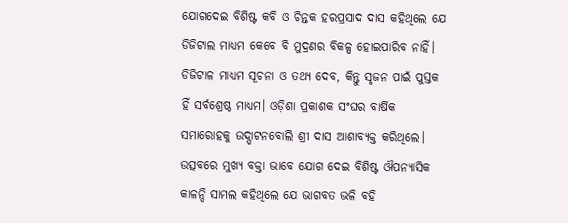ଯୋଗଦେଇ ବିଶିଷ୍ଟ କବି ଓ ଚିନ୍ତକ ହରପ୍ରସାଦ ଦାସ କହିଥିଲେ ଯେ ଡିଜିଟାଲ ମାଧ୍ୟମ କେବେ ବି ମୁଦ୍ରଣର ବିକଳ୍ପ ହୋଇପାରିବ ନାହିଁ। ଡିଜିଟାଳ ମାଧ୍ୟମ ସୂଚନା ଓ ତଥ୍ୟ ଦେବ, କିନ୍ତୁ ସୃଜନ ପାଇଁ ପୁସ୍ତକ ହିଁ ସର୍ବଶ୍ରେଷ୍ଠ ମାଧ୍ୟମ। ଓଡ଼ିଶା ପ୍ରକାଶକ ସଂଘର ବାର୍ଷିକ ସମାରୋହକୁ ଉଦ୍ଘାଟନବୋଲି ଶ୍ରୀ ଦାସ ଆଶାବ୍ୟକ୍ତ କରିଥିଲେ।
ଉତ୍ସବରେ ମୁଖ୍ୟ ବକ୍ତା ଭାବେ ଯୋଗ ଦେଇ ବିଶିଷ୍ଟ ଔପନ୍ୟାସିକ କାଳନ୍ଦି ସାମଲ କହିଥିଲେ ଯେ ଭାଗବତ ଭଳି ବହି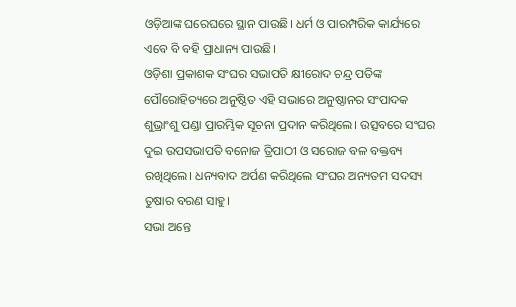ଓଡ଼ିଆଙ୍କ ଘରେଘରେ ସ୍ଥାନ ପାଉଛି। ଧର୍ମ ଓ ପାରମ୍ପରିକ କାର୍ଯ୍ୟରେ ଏବେ ବି ବହି ପ୍ରାଧାନ୍ୟ ପାଉଛି।
ଓଡ଼ିଶା ପ୍ରକାଶକ ସଂଘର ସଭାପତି କ୍ଷୀରୋଦ ଚନ୍ଦ୍ର ପତିଙ୍କ ପୌରୋହିତ୍ୟରେ ଅନୁଷ୍ଠିତ ଏହି ସଭାରେ ଅନୁଷ୍ଠାନର ସଂପାଦକ ଶୁଭ୍ରାଂଶୁ ପଣ୍ଡା ପ୍ରାରମ୍ଭିକ ସୂଚନା ପ୍ରଦାନ କରିଥିଲେ। ଉତ୍ସବରେ ସଂଘର ଦୁଇ ଉପସଭାପତି ବନୋଜ ତ୍ରିପାଠୀ ଓ ସରୋଜ ବଳ ବକ୍ତବ୍ୟ ରଖିଥିଲେ। ଧନ୍ୟବାଦ ଅର୍ପଣ କରିଥିଲେ ସଂଘର ଅନ୍ୟତମ ସଦସ୍ୟ ତୁଷାର ବରଣ ସାହୁ।
ସଭା ଅନ୍ତେ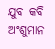ଯୁବ କବି ଅଂଶୁମାନ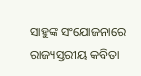ସାହୁଙ୍କ ସଂଯୋଜନାରେ ରାଜ୍ୟସ୍ତରୀୟ କବିତା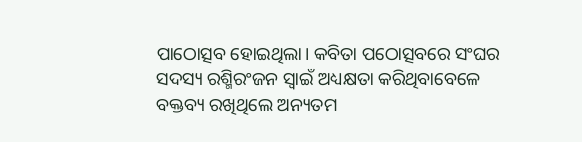ପାଠୋତ୍ସବ ହୋଇଥିଲା। କବିତା ପଠୋତ୍ସବରେ ସଂଘର ସଦସ୍ୟ ରଶ୍ମିରଂଜନ ସ୍ବାଇଁ ଅଧ୍ୟକ୍ଷତା କରିଥିବାବେଳେ ବକ୍ତବ୍ୟ ରଖିଥିଲେ ଅନ୍ୟତମ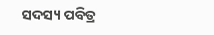ସଦସ୍ୟ ପବିତ୍ର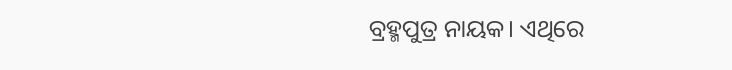ବ୍ରହ୍ମପୁତ୍ର ନାୟକ। ଏଥିରେ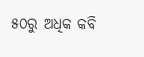୫୦ରୁ ଅଧିକ କବି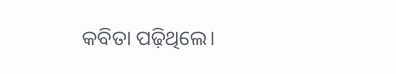କବିତା ପଢ଼ିଥିଲେ।